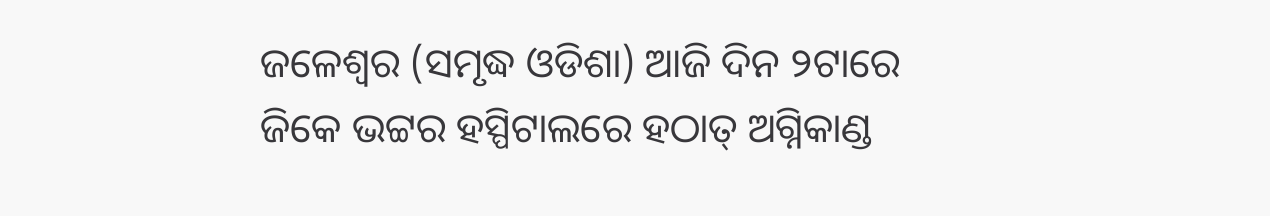ଜଳେଶ୍ୱର (ସମୃଦ୍ଧ ଓଡିଶା) ଆଜି ଦିନ ୨ଟାରେ ଜିକେ ଭଟ୍ଟର ହସ୍ପିଟାଲରେ ହଠାତ୍ ଅଗ୍ନିକାଣ୍ଡ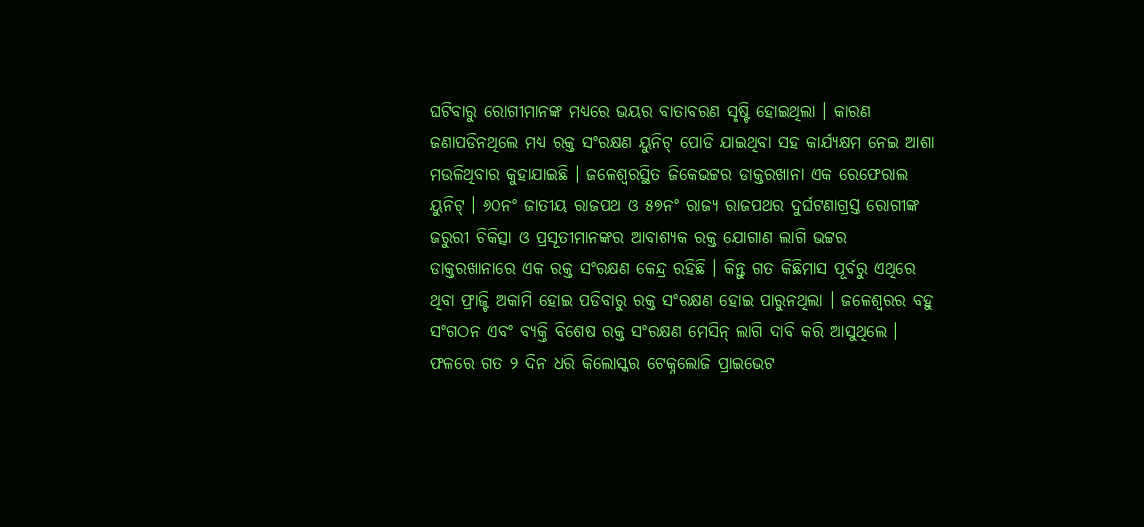ଘଟିବାରୁ ରୋଗୀମାନଙ୍କ ମଧ୍ୟରେ ଭୟର ବାତାବରଣ ସୃଷ୍ଟି ହୋଇଥିଲା । କାରଣ ଜଣାପଡିନଥିଲେ ମଧ୍ୟ ରକ୍ତ ସଂରକ୍ଷଣ ୟୁନିଟ୍ ପୋଡି ଯାଇଥିବା ସହ କାର୍ଯ୍ୟକ୍ଷମ ନେଇ ଆଶା ମଉଳିଥିବାର କୁହାଯାଇଛି । ଜଳେଶ୍ୱରସ୍ଥିତ ଜିକେଭଟ୍ଟର ଡାକ୍ତରଖାନା ଏକ ରେଫେରାଲ ୟୁନିଟ୍ । ୬୦ନଂ ଜାତୀୟ ରାଜପଥ ଓ ୫୭ନଂ ରାଜ୍ୟ ରାଜପଥର ଦୁର୍ଘଟଣାଗ୍ରସ୍ତ ରୋଗୀଙ୍କ ଜରୁରୀ ଚିକିତ୍ସା ଓ ପ୍ରସୂତୀମାନଙ୍କର ଆବାଶ୍ୟକ ରକ୍ତ ଯୋଗାଣ ଲାଗି ଭଟ୍ଟର ଡାକ୍ତରଖାନାରେ ଏକ ରକ୍ତ ସଂରକ୍ଷଣ କେନ୍ଦ୍ର ରହିଛି । କିନ୍ତୁ ଗତ କିଛିମାସ ପୂର୍ବରୁ ଏଥିରେ ଥିବା ଫ୍ରାଜ୍ଟି ଅକାମି ହୋଇ ପଡିବାରୁ ରକ୍ତ ସଂରକ୍ଷଣ ହୋଇ ପାରୁନଥିଲା । ଜଳେଶ୍ୱରର ବହୁ ସଂଗଠନ ଏବଂ ବ୍ୟକ୍ତି ବିଶେଷ ରକ୍ତ ସଂରକ୍ଷଣ ମେସିନ୍ ଲାଗି ଦାବି କରି ଆସୁଥିଲେ । ଫଳରେ ଗତ ୨ ଦିନ ଧରି କିଲୋସ୍କର ଟେକ୍ନଲୋଜି ପ୍ରାଇଭେଟ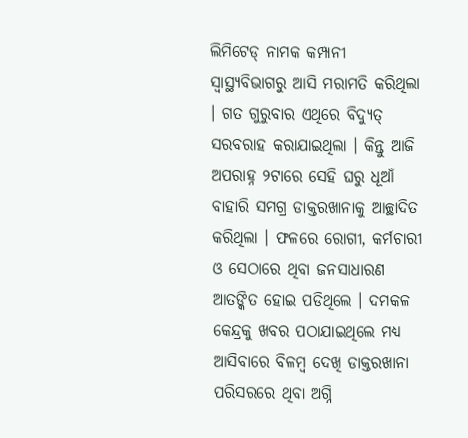ଲିମିଟେଡ୍ ନାମକ କମ୍ପାନୀ ସ୍ୱାସ୍ଥ୍ୟବିଭାଗରୁ ଆସି ମରାମତି କରିଥିଲା । ଗତ ଗୁରୁବାର ଏଥିରେ ବିଦ୍ୟୁତ୍ ସରବରାହ କରାଯାଇଥିଲା । କିନ୍ତୁ ଆଜି ଅପରାହ୍ନ ୨ଟାରେ ସେହି ଘରୁ ଧୂଆଁ ବାହାରି ସମଗ୍ର ଡାକ୍ତରଖାନାକୁ ଆଚ୍ଛାଦିତ କରିଥିଲା । ଫଳରେ ରୋଗୀ, କର୍ମଚାରୀ ଓ ସେଠାରେ ଥିବା ଜନସାଧାରଣ ଆତଙ୍କିତ ହୋଇ ପଡିଥିଲେ । ଦମକଳ କେନ୍ଦ୍ରକୁ ଖବର ପଠାଯାଇଥିଲେ ମଧ୍ୟ ଆସିବାରେ ବିଳମ୍ବ ଦେଖି ଡାକ୍ତରଖାନା ପରିସରରେ ଥିବା ଅଗ୍ନି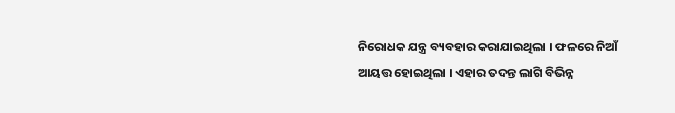ନିରୋଧକ ଯନ୍ତ୍ର ବ୍ୟବହାର କରାଯାଇଥିଲା । ଫଳରେ ନିଆଁ ଆୟତ୍ତ ହୋଇଥିଲା । ଏହାର ତଦନ୍ତ ଲାଗି ବିଭିନ୍ନ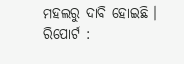ମହଲରୁ ଦାବି ହୋଇଛି ।
ରିପୋର୍ଟ :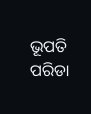ଭୂପତି ପରିଡା